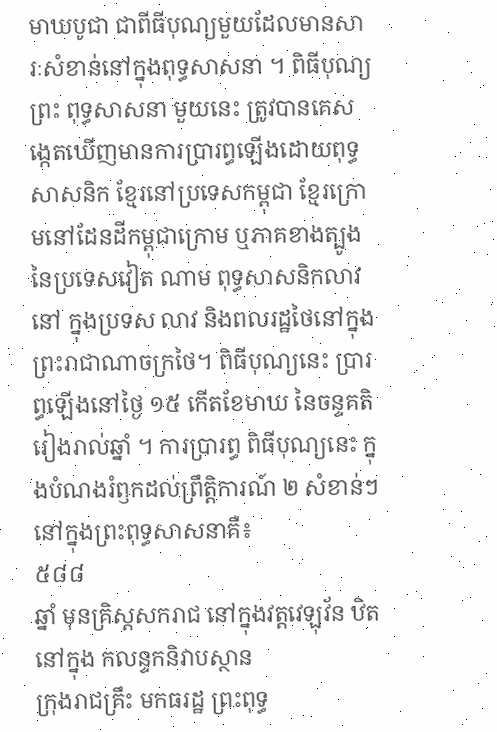មាឃបូជា ជាពីធីបុណ្យមួយដែលមានសារៈសំខាន់នៅក្នុងពុទ្ធសាសនា ។ ពិធីបុណ្យព្រះ ពុទ្ធសាសនា មួយនេះ ត្រូវបានគេសង្កេតឃើញមានការប្រារព្ធឡើងដោយពុទ្ធសាសនិក ខ្មែរនៅប្រទេសកម្ពុជា ខ្មែរក្រោមនៅដែនដីកម្ពុជាក្រោម ឬភាគខាងត្បូងនៃប្រទេសវៀត ណាម ពុទ្ធសាសនិកលាវនៅ ក្នុងប្រទស លាវ និងពលរដ្ឋថៃនៅក្នុងព្រះរាជាណាចក្រថៃ។ ពិធីបុណ្យនេះ ប្រារព្ធឡើងនៅថ្ងៃ ១៥ កើតខែមាឃ នៃចន្ទគតិរៀងរាល់ឆ្នាំ ។ ការប្រារព្ធ ពិធីបុណ្យនេះ ក្នុងបំណងរំឭកដល់ព្រឹត្តិការណ៍ ២ សំខាន់ៗ នៅក្នុងព្រះពុទ្ធសាសនាគឺ៖
៥៨៨
ឆ្នាំ មុនគ្រិស្តសករាជ នៅក្នុងវត្តវេឡុវ័ន ឋិតនៅក្នុង កលន្ទកនិវាបស្ថាន
ក្រុងរាជគ្រឹះ មកធរដ្ឋ ព្រះពុទ្ធ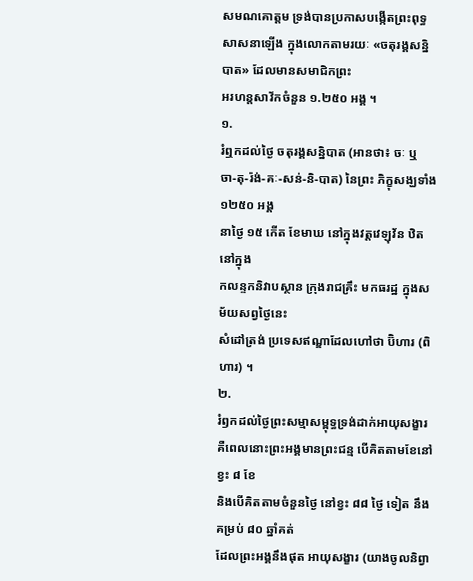សមណគោត្តម ទ្រង់បានប្រកាសបង្កើតព្រះពុទ្ធ
សាសនាឡើង ក្នុងលោកតាមរយៈ «ចតុរង្គសន្និបាត» ដែលមានសមាជិកព្រះ
អរហន្តសាវ័កចំនួន ១.២៥០ អង្គ ។
១.
រំឮកដល់ថ្ងៃ ចតុរង្គសន្និបាត (អានថា៖ ចៈ ឬ
ចា-តុ-រ៉ង់-គៈ-សន់-និ-បាត) នៃព្រះ ភិក្ខុសង្ឃទាំង ១២៥០ អង្គ
នាថ្ងៃ ១៥ កើត ខែមាឃ នៅក្នុងវត្តវេឡុវ័ន ឋិតនៅក្នុង
កលន្ទកនិវាបស្ថាន ក្រុងរាជគ្រឹះ មកធរដ្ឋ ក្នុងសម័យសព្វថ្ងៃនេះ
សំដៅត្រង់ ប្រទេសឥណ្ឌាដែលហៅថា ប៊ិហារ (ពិហារ) ។
២.
រំឭកដល់ថ្ងៃព្រះសម្មាសម្ពុទ្ធទ្រង់ដាក់អាយុសង្ខារ
គឺពេលនោះព្រះអង្គមានព្រះជន្ម បើគិតតាមខែនៅខ្វះ ៨ ខែ
និងបើគិតតាមចំនួនថ្ងៃ នៅខ្វះ ៨៨ ថ្ងៃ ទៀត នឹងគម្រប់ ៨០ ឆ្នាំគត់
ដែលព្រះអង្គនឹងផុត អាយុសង្ខារ (យាងចូលនិព្វា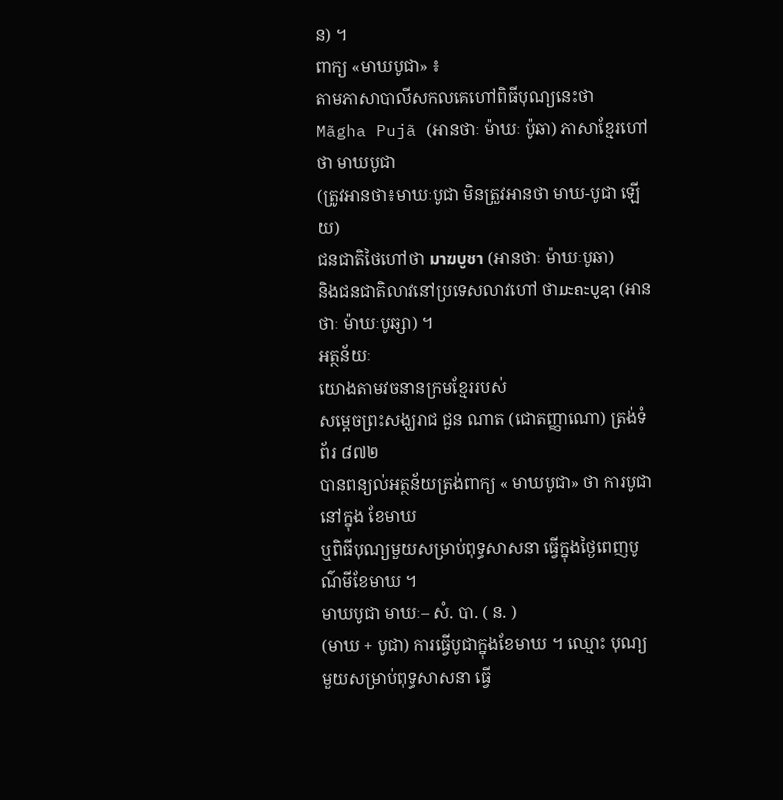ន) ។
ពាក្យ «មាឃបូជា» ៖
តាមភាសាបាលីសកលគេហៅពិធីបុណ្យនេះថា
Mãgha Pujã (អានថាៈ ម៉ាឃៈ ប៉ូឆា) ភាសាខ្មែរហៅថា មាឃបូជា
(ត្រូវអានថា៖មាឃៈបូជា មិនត្រួវអានថា មាឃ-បូជា ឡើយ)
ជនជាតិថៃហៅថា มาฆบูชา (អានថាៈ ម៉ាឃៈបូឆា)
និងជនជាតិលាវនៅប្រទេសលាវហៅ ថាມະຄະບູຊາ (អានថាៈ ម៉ាឃៈបូឆ្សា) ។
អត្ថន័យៈ
យោងតាមវចនានក្រមខ្មែររបស់
សម្តេចព្រះសង្ឃរាជ ជួន ណាត (ជោតញ្ញាណោ) ត្រង់ទំព័រ ៨៧២
បានពន្យល់អត្ថន័យត្រង់ពាក្យ « មាឃបូជា» ថា ការបូជានៅក្នុង ខែមាឃ
ឬពិធីបុណ្យមួយសម្រាប់ពុទ្ធសាសនា ធ្វើក្នុងថ្ងៃពេញបូណ៌មីខែមាឃ ។
មាឃបូជា មាឃៈ– សំ. បា. ( ន. )
(មាឃ + បូជា) ការធ្វើបូជាក្នុងខែមាឃ ។ ឈ្មោះ បុណ្យ
មួយសម្រាប់ពុទ្ធសាសនា ធ្វើ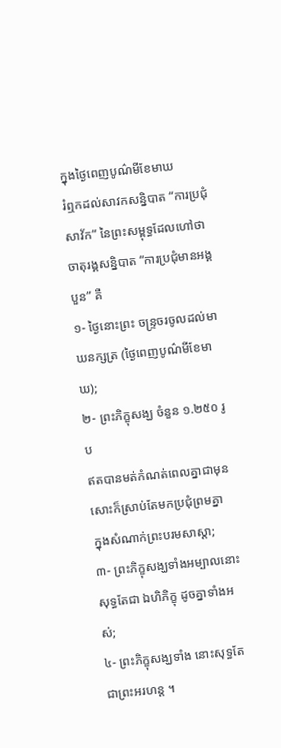ក្នុងថ្ងៃពេញបូណ៌មីខែមាឃ
រំឮកដល់សាវកសន្និបាត “ការប្រជុំសាវ័ក” នៃព្រះសម្ពុទ្ធដែលហៅថា
ចាតុរង្គសន្និបាត “ការប្រជុំមានអង្គបួន” គឺ
១- ថ្ងៃនោះព្រះ ចន្ទ្រចរចូលដល់មាឃនក្សត្រ (ថ្ងៃពេញបូណ៌មីខែមាឃ);
២- ព្រះភិក្ខុសង្ឃ ចំនួន ១.២៥០ រូប
ឥតបានមត់កំណត់ពេលគ្នាជាមុនសោះក៏ស្រាប់តែមកប្រជុំព្រមគ្នា
ក្នុងសំណាក់ព្រះបរមសាស្តា;
៣- ព្រះភិក្ខុសង្ឃទាំងអម្បាលនោះសុទ្ធតែជា ឯហិភិក្ខុ ដូចគ្នាទាំងអស់;
៤- ព្រះភិក្ខុសង្ឃទាំង នោះសុទ្ធតែជាព្រះអរហន្ត ។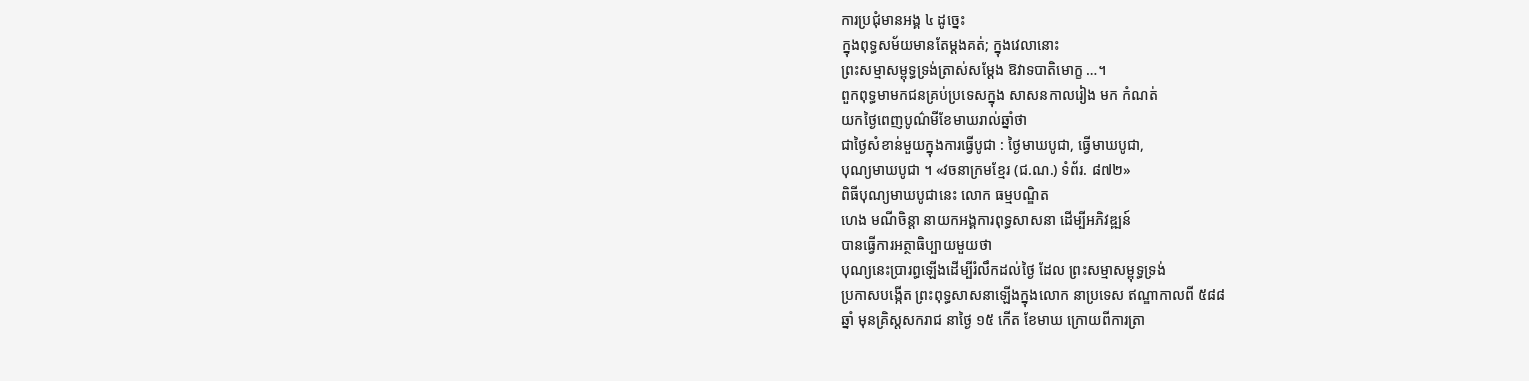ការប្រជុំមានអង្គ ៤ ដូច្នេះ
ក្នុងពុទ្ធសម័យមានតែម្ដងគត់; ក្នុងវេលានោះ
ព្រះសម្មាសម្ពុទ្ធទ្រង់ត្រាស់សម្ដែង ឱវាទបាតិមោក្ខ …។
ពួកពុទ្ធមាមកជនគ្រប់ប្រទេសក្នុង សាសនកាលរៀង មក កំណត់
យកថ្ងៃពេញបូណ៌មីខែមាឃរាល់ឆ្នាំថា
ជាថ្ងៃសំខាន់មួយក្នុងការធ្វើបូជា : ថ្ងៃមាឃបូជា, ធ្វើមាឃបូជា,
បុណ្យមាឃបូជា ។ «វចនាក្រមខ្មែរ (ជ.ណ.) ទំព័រ. ៨៧២»
ពិធីបុណ្យមាឃបូជានេះ លោក ធម្មបណ្ឌិត
ហេង មណីចិន្តា នាយកអង្គការពុទ្ធសាសនា ដើម្បីអភិវឌ្ឍន៍
បានធ្វើការអត្ថាធិប្បាយមួយថា
បុណ្យនេះប្រារព្ធឡើងដើម្បីរំលឹកដល់ថៃ្ង ដែល ព្រះសម្មាសម្ពុទ្ធទ្រង់
ប្រកាសបង្កើត ព្រះពុទ្ធសាសនាឡើងក្នុងលោក នាប្រទេស ឥណ្ឌាកាលពី ៥៨៨
ឆ្នាំ មុនគ្រិស្តសករាជ នាថៃ្ង ១៥ កើត ខែមាឃ ក្រោយពីការត្រា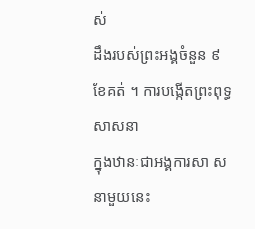ស់
ដឹងរបស់ព្រះអង្គចំនួន ៩ ខែគត់ ។ ការបង្កើតព្រះពុទ្ធ សាសនា
ក្នុងឋានៈជាអង្គការសា សនាមួយនេះ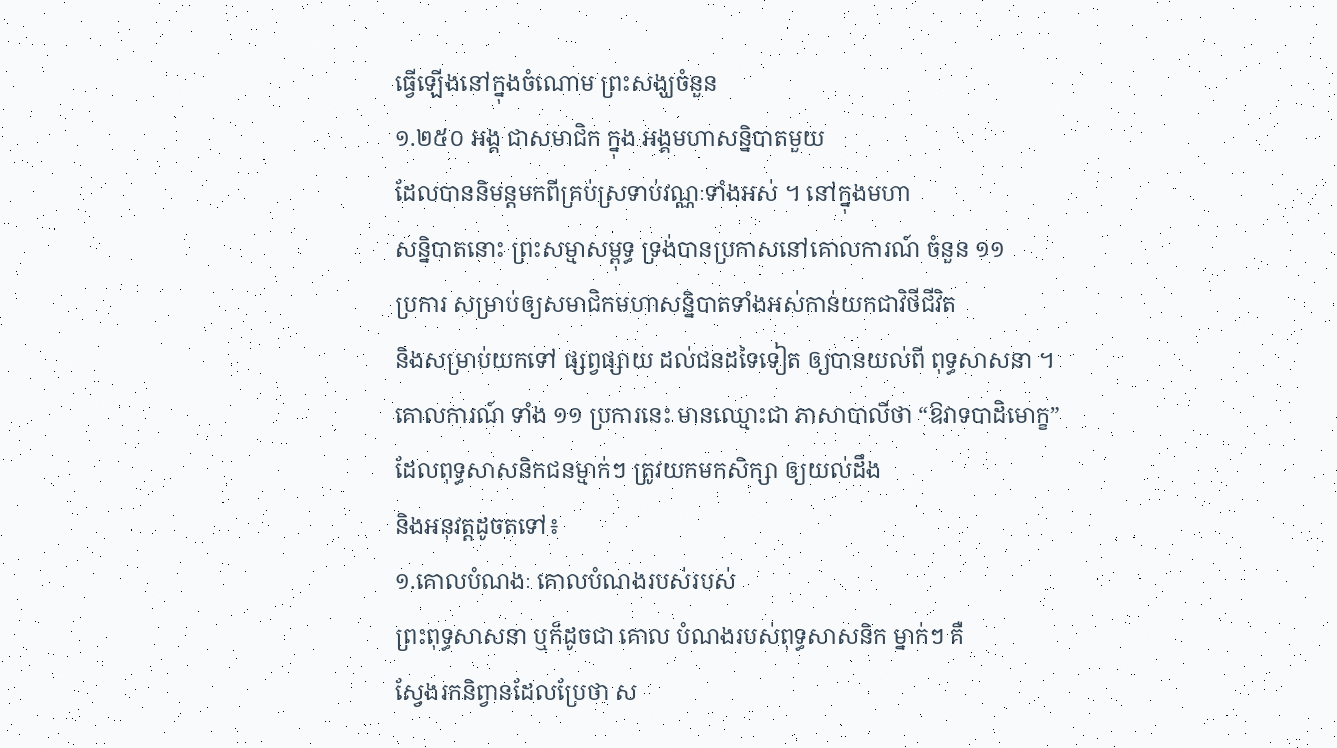ធ្វើឡើងនៅក្នុងចំណោម ព្រះសង្ឃចំនួន
១.២៥០ អង្គ ជាសមាជិក ក្នុង អង្គមហាសន្និបាតមួយ
ដែលបាននិមន្តមកពីគ្រប់ស្រទាប់វណ្ណៈទាំងអស់ ។ នៅក្នុងមហា
សន្និបាតនោះ ព្រះសម្មាសម្ពុទ្ធ ទ្រង់បានប្រកាសនៅគោលការណ៍ ចំនួន ១១
ប្រការ សម្រាប់ឲ្យសមាជិកមហាសន្និបាតទាំងអស់កាន់យកជាវិថីជីវិត
និងសម្រាប់យកទៅ ផ្សព្វផ្សាយ ដល់ជនដទៃទៀត ឲ្យបានយល់ពី ពុទ្ធសាសនា ។
គោលការណ៍ ទាំង ១១ ប្រការនេះ មានឈ្មោះជា ភាសាបាលីថា “ឱវាទបាដិមោក្ខ”
ដែលពុទ្ធសាសនិកជនម្មាក់ៗ ត្រូវយកមកសិក្សា ឲ្យយល់ដឹង
និងអនុវត្តដូចតទៅ៖
១.គោលបំណងៈ គោលបំណងរបស់របស់
ព្រះពុទ្ធសាសនា ឬក៏ដូចជា គោល បំណងរបស់ពុទ្ធសាសនិក ម្នាក់ៗ គឺ
សែ្វងរកនិព្វានដែលប្រែថា ស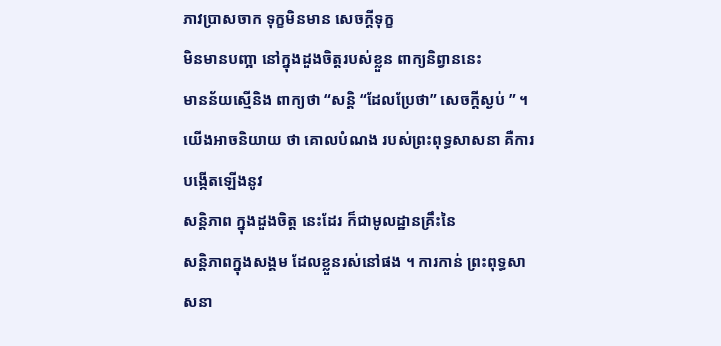ភាវប្រាសចាក ទុក្ខមិនមាន សេចក្តីទុក្ខ
មិនមានបញ្អា នៅក្នុងដួងចិត្តរបស់ខ្លួន ពាក្យនិព្វាននេះ
មានន័យស្មើនិង ពាក្យថា “សន្តិ “ដែលប្រែថា” សេចក្តីស្ងប់ ” ។
យើងអាចនិយាយ ថា គោលបំណង របស់ព្រះពុទ្ធសាសនា គឺការបង្កើតឡើងនូវ
សន្តិភាព ក្នុងដួងចិត្ត នេះដែរ ក៏ជាមូលដ្ឋានគ្រឹះនៃ
សន្តិភាពក្នុងសង្គម ដែលខ្លួនរស់នៅផង ។ ការកាន់ ព្រះពុទ្ធសាសនា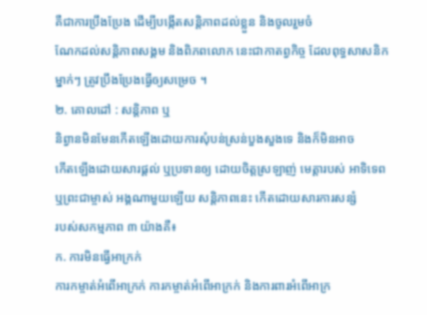គឺជាការប្រឹងប្រែង ដើម្បីបង្កើតសន្តិភាពដល់ខ្លួន និងចូលរួមចំ
ណែកដល់សន្តិភាពសង្គម និងពិភពលោក នេះជាកាតព្វកិច្ច ដែលពុទ្ធសាសនិក
ម្នាក់ៗ ត្រូវប្រឹងប្រែងធ្វើឲ្យសម្រេច ។
២. គោលដៅ : សន្តិភាព ឬ
និព្វានមិនមែនកើតឡើងដោយការសុំបន់ស្រន់បួងសួងទេ និងក៏មិនអាច
កើតឡើងដោយសារផ្តល់ ឬប្រទានឲ្យ ដោយចិត្តស្រឡាញ់ មេត្តារបស់ អាទិទេព
ឬព្រះជាម្ចាស់ អង្គណាមួយឡើយ សន្តិភាពនេះ កើតដោយសារការសន្សំ
របស់សកម្មភាព ៣ យ៉ាងគឺ៖
ក. ការមិនធ្វើអាក្រក់
ការកម្ចាត់អំពើអាក្រក់ ការកម្ចាត់អំពើអាក្រក់ និងការពារអំពើអាក្រ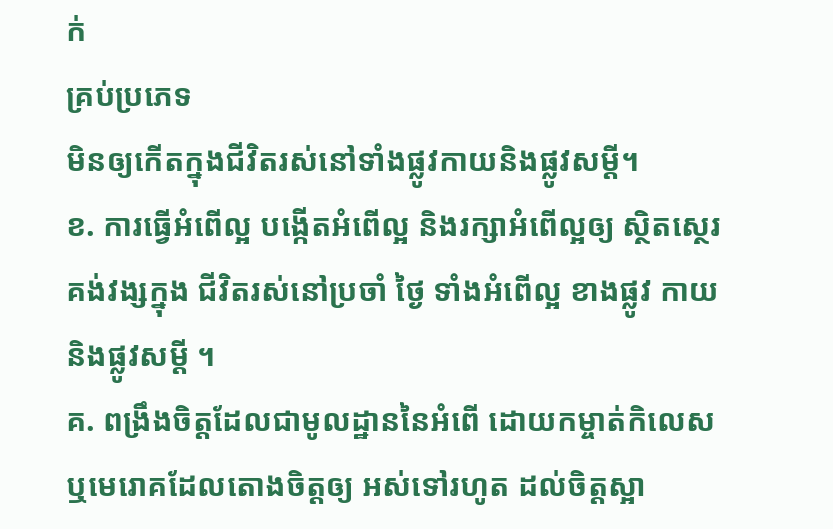ក់
គ្រប់ប្រភេទ
មិនឲ្យកើតក្នុងជីវិតរស់នៅទាំងផ្លូវកាយនិងផ្លូវសម្តី។
ខ. ការធ្វើអំពើល្អ បង្កើតអំពើល្អ និងរក្សាអំពើល្អឲ្យ ស្ថិតសេ្ថរគង់វង្សក្នុង ជីវិតរស់នៅប្រចាំ ថៃ្ង ទាំងអំពើល្អ ខាងផ្លូវ កាយនិងផ្លូវសម្តី ។
គ. ពង្រឹងចិត្តដែលជាមូលដ្ឋាននៃអំពើ ដោយកម្ចាត់កិលេស ឬមេរោគដែលតោងចិត្តឲ្យ អស់ទៅរហូត ដល់ចិត្តស្អា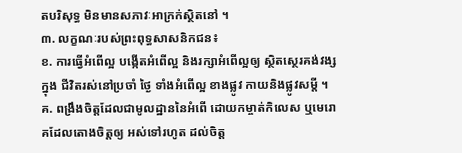តបរិសុទ្ធ មិនមានសភាវៈអាក្រក់ស្ថិតនៅ ។
៣. លក្ខណៈរបស់ព្រះពុទ្ធសាសនិកជន៖
ខ. ការធ្វើអំពើល្អ បង្កើតអំពើល្អ និងរក្សាអំពើល្អឲ្យ ស្ថិតសេ្ថរគង់វង្សក្នុង ជីវិតរស់នៅប្រចាំ ថៃ្ង ទាំងអំពើល្អ ខាងផ្លូវ កាយនិងផ្លូវសម្តី ។
គ. ពង្រឹងចិត្តដែលជាមូលដ្ឋាននៃអំពើ ដោយកម្ចាត់កិលេស ឬមេរោគដែលតោងចិត្តឲ្យ អស់ទៅរហូត ដល់ចិត្ត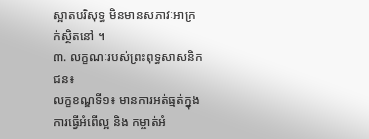ស្អាតបរិសុទ្ធ មិនមានសភាវៈអាក្រក់ស្ថិតនៅ ។
៣. លក្ខណៈរបស់ព្រះពុទ្ធសាសនិកជន៖
លក្ខខណ្ឌទី១៖ មានការអត់ធ្មត់ក្នុងការធ្វើអំពើល្អ និង កម្ចាត់អំ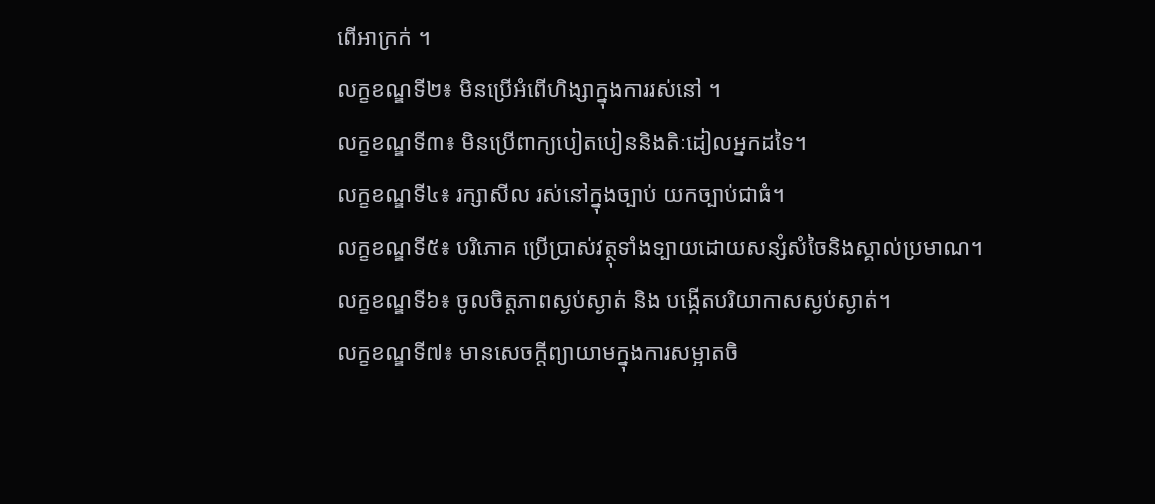ពើអាក្រក់ ។
លក្ខខណ្ឌទី២៖ មិនប្រើអំពើហិង្សាក្នុងការរស់នៅ ។
លក្ខខណ្ឌទី៣៖ មិនប្រើពាក្យបៀតបៀននិងតិៈដៀលអ្នកដទៃ។
លក្ខខណ្ឌទី៤៖ រក្សាសីល រស់នៅក្នុងច្បាប់ យកច្បាប់ជាធំ។
លក្ខខណ្ឌទី៥៖ បរិភោគ ប្រើប្រាស់វត្ថុទាំងទ្បាយដោយសន្សំសំចៃនិងស្គាល់ប្រមាណ។
លក្ខខណ្ឌទី៦៖ ចូលចិត្តភាពស្ងប់ស្ងាត់ និង បង្កើតបរិយាកាសស្ងប់ស្ងាត់។
លក្ខខណ្ឌទី៧៖ មានសេចក្តីព្យាយាមក្នុងការសម្អាតចិ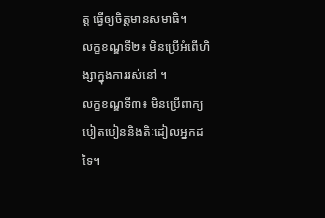ត្ត ធ្វើឲ្យចិត្តមានសមាធិ។
លក្ខខណ្ឌទី២៖ មិនប្រើអំពើហិង្សាក្នុងការរស់នៅ ។
លក្ខខណ្ឌទី៣៖ មិនប្រើពាក្យបៀតបៀននិងតិៈដៀលអ្នកដទៃ។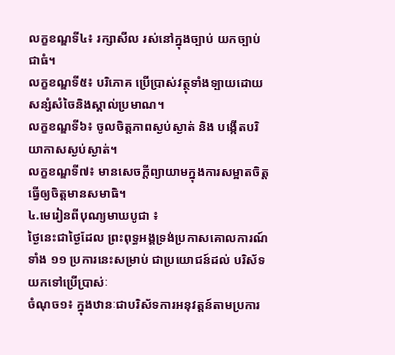លក្ខខណ្ឌទី៤៖ រក្សាសីល រស់នៅក្នុងច្បាប់ យកច្បាប់ជាធំ។
លក្ខខណ្ឌទី៥៖ បរិភោគ ប្រើប្រាស់វត្ថុទាំងទ្បាយដោយសន្សំសំចៃនិងស្គាល់ប្រមាណ។
លក្ខខណ្ឌទី៦៖ ចូលចិត្តភាពស្ងប់ស្ងាត់ និង បង្កើតបរិយាកាសស្ងប់ស្ងាត់។
លក្ខខណ្ឌទី៧៖ មានសេចក្តីព្យាយាមក្នុងការសម្អាតចិត្ត ធ្វើឲ្យចិត្តមានសមាធិ។
៤.មេរៀនពីបុណ្យមាឃបូជា ៖
ថៃ្ងនេះជាថៃ្ងដែល ព្រះពុទ្ធអង្គទ្រង់ប្រកាសគោលការណ៍ទាំង ១១ ប្រការនេះសម្រាប់ ជាប្រយោជន៍ដល់ បរិស័ទយកទៅប្រើប្រាស់ៈ
ចំណុច១៖ ក្នុងឋានៈជាបរិស័ទការអនុវត្តន៍តាមប្រការ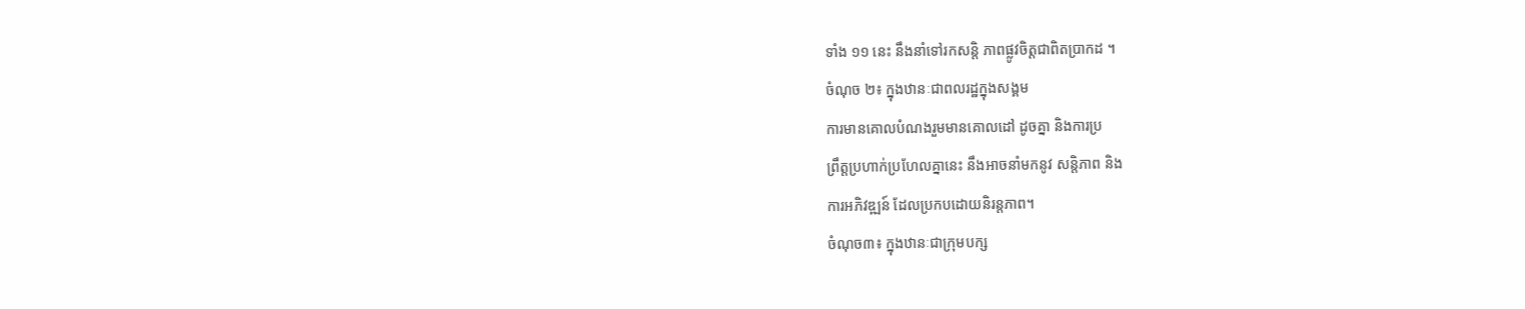ទាំង ១១ នេះ នឹងនាំទៅរកសន្តិ ភាពផ្លូវចិត្តជាពិតប្រាកដ ។
ចំណុច ២៖ ក្នុងឋានៈជាពលរដ្ឋក្នុងសង្គម
ការមានគោលបំណងរួមមានគោលដៅ ដូចគ្នា និងការប្រ
ព្រឹត្តប្រហាក់ប្រហែលគ្នានេះ នឹងអាចនាំមកនូវ សន្តិភាព និង
ការអភិវឌ្ឍន៍ ដែលប្រកបដោយនិរន្តភាព។
ចំណុច៣៖ ក្នុងឋានៈជាក្រុមបក្ស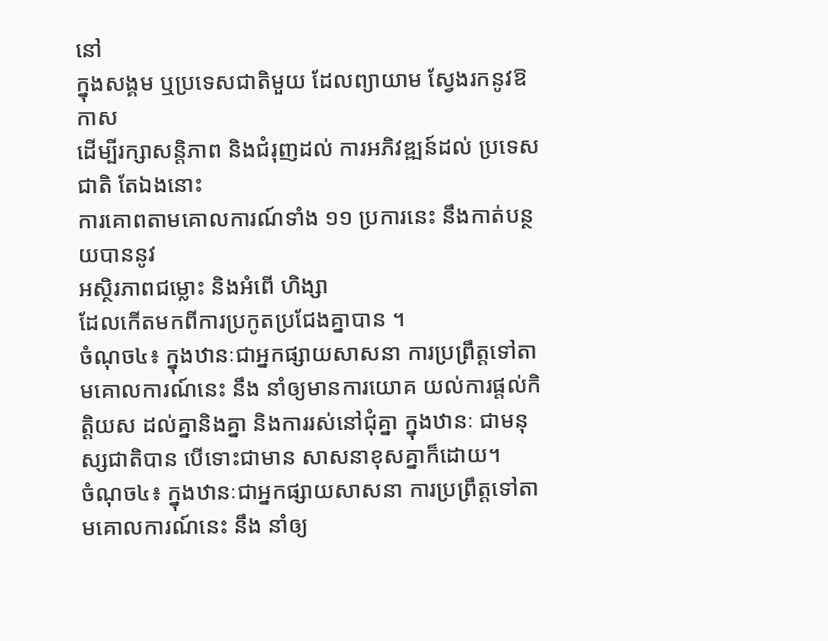នៅ
ក្នុងសង្គម ឬប្រទេសជាតិមួយ ដែលព្យាយាម សែ្វងរកនូវឱកាស
ដើម្បីរក្សាសន្តិភាព និងជំរុញដល់ ការអភិវឌ្ឍន៍ដល់ ប្រទេសជាតិ តែឯងនោះ
ការគោពតាមគោលការណ៍ទាំង ១១ ប្រការនេះ នឹងកាត់បន្ថយបាននូវ
អស្ថិរភាពជម្លោះ និងអំពើ ហិង្សា
ដែលកើតមកពីការប្រកូតប្រជែងគ្នាបាន ។
ចំណុច៤៖ ក្នុងឋានៈជាអ្នកផ្សាយសាសនា ការប្រព្រឹត្តទៅតាមគោលការណ៍នេះ នឹង នាំឲ្យមានការយោគ យល់ការផ្តល់កិត្តិយស ដល់គ្នានិងគ្នា និងការរស់នៅជុំគ្នា ក្នុងឋានៈ ជាមនុស្សជាតិបាន បើទោះជាមាន សាសនាខុសគ្នាក៏ដោយ។
ចំណុច៤៖ ក្នុងឋានៈជាអ្នកផ្សាយសាសនា ការប្រព្រឹត្តទៅតាមគោលការណ៍នេះ នឹង នាំឲ្យ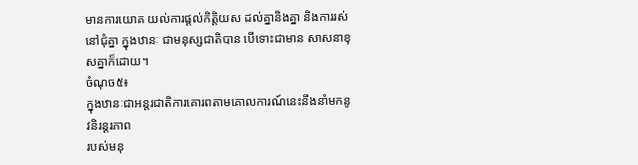មានការយោគ យល់ការផ្តល់កិត្តិយស ដល់គ្នានិងគ្នា និងការរស់នៅជុំគ្នា ក្នុងឋានៈ ជាមនុស្សជាតិបាន បើទោះជាមាន សាសនាខុសគ្នាក៏ដោយ។
ចំណុច៥៖
ក្នុងឋានៈជាអន្តរជាតិការគោរពតាមគោលការណ៍នេះនឹងនាំមកនូវនិរន្តរភាព
របស់មនុ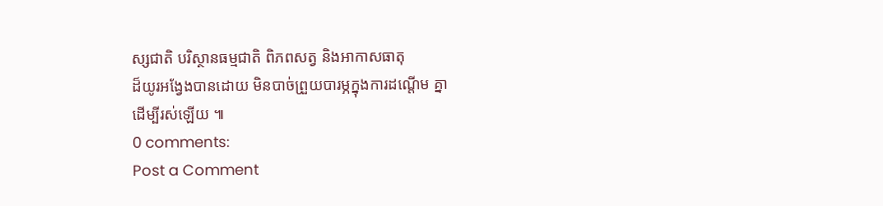ស្សជាតិ បរិស្ថានធម្មជាតិ ពិភពសត្វ និងអាកាសធាតុ
ដ៏យូរអងែ្វងបានដោយ មិនបាច់ព្រួយបារម្ភក្នុងការដណ្តើម គ្នា
ដើម្បីរស់ឡើយ ៕
0 comments:
Post a Comment